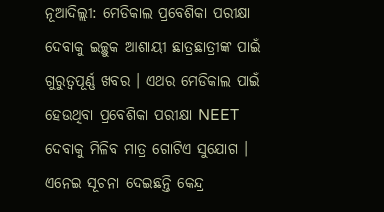ନୂଆଦିଲ୍ଲୀ: ମେଡିକାଲ ପ୍ରବେଶିକା ପରୀକ୍ଷା ଦେବାକୁ ଇଚ୍ଛୁକ ଆଶାୟୀ ଛାତ୍ରଛାତ୍ରୀଙ୍କ ପାଇଁ ଗୁରୁତ୍ବପୂର୍ଣ୍ଣ ଖବର । ଏଥର ମେଡିକାଲ ପାଇଁ ହେଉଥିବା ପ୍ରବେଶିକା ପରୀକ୍ଷା NEET ଦେବାକୁ ମିଳିବ ମାତ୍ର ଗୋଟିଏ ସୁଯୋଗ । ଏନେଇ ସୂଚନା ଦେଇଛନ୍ତି କେନ୍ଦ୍ର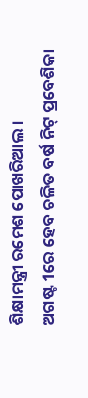ଶିକ୍ଷାମନ୍ତ୍ରୀ ରମେଶ ପୋଖରିଆଲ ।
ଅଗଷ୍ଟ 1ରେ ହେବ ଚଳିତ ବର୍ଷ ନିଟ୍ ପ୍ରବେଶିକା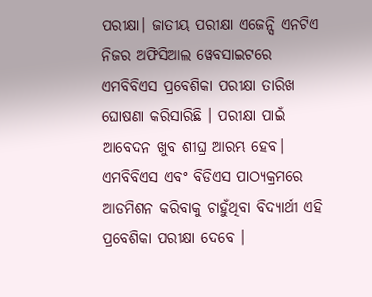ପରୀକ୍ଷା। ଜାତୀୟ ପରୀକ୍ଷା ଏଜେନ୍ସି ଏନଟିଏ ନିଜର ଅଫିସିଆଲ ୱେବସାଇଟରେ ଏମବିବିଏସ ପ୍ରବେଶିକା ପରୀକ୍ଷା ତାରିଖ ଘୋଷଣା କରିସାରିଛି । ପରୀକ୍ଷା ପାଇଁ ଆବେଦନ ଖୁବ ଶୀଘ୍ର ଆରମ୍ଭ ହେବ। ଏମବିବିଏସ ଏବଂ ବିଡିଏସ ପାଠ୍ୟକ୍ରମରେ ଆଡମିଶନ କରିବାକୁ ଚାହୁଁଥିବା ବିଦ୍ୟାର୍ଥୀ ଏହି ପ୍ରବେଶିକା ପରୀକ୍ଷା ଦେବେ ।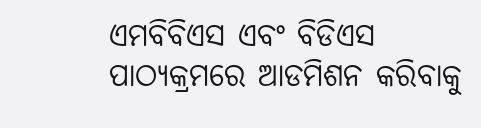ଏମବିବିଏସ ଏବଂ ବିଡିଏସ ପାଠ୍ୟକ୍ରମରେ ଆଡମିଶନ କରିବାକୁ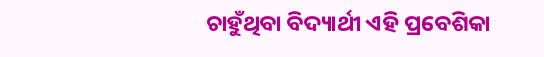ଚାହୁଁଥିବା ବିଦ୍ୟାର୍ଥୀ ଏହି ପ୍ରବେଶିକା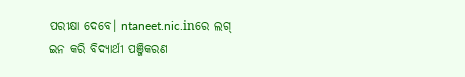ପରୀକ୍ଷା ଦେବେ। ntaneet.nic.inରେ ଲଗ୍ ଇନ କରି ବିଦ୍ୟାର୍ଥୀ ପଞ୍ଜିକରଣ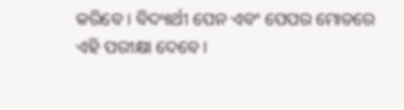କରିବେ । ବିଦ୍ୟାର୍ଥୀ ପେନ ଏବଂ ପେପର ମୋଡରେ ଏହି ପରୀକ୍ଷା ଦେବେ ।